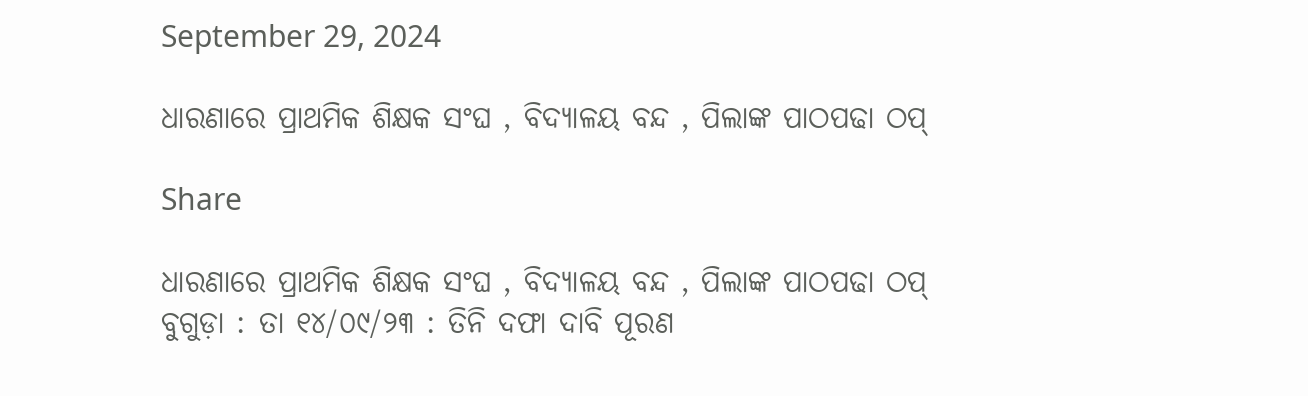September 29, 2024

ଧାରଣାରେ ପ୍ରାଥମିକ ଶିକ୍ଷକ ସଂଘ , ବିଦ୍ୟାଳୟ ବନ୍ଦ , ପିଲାଙ୍କ ପାଠପଢା ଠପ୍

Share

ଧାରଣାରେ ପ୍ରାଥମିକ ଶିକ୍ଷକ ସଂଘ , ବିଦ୍ୟାଳୟ ବନ୍ଦ , ପିଲାଙ୍କ ପାଠପଢା ଠପ୍
ବୁଗୁଡ଼ା : ତା ୧୪/୦୯/୨୩ : ତିନି ଦଫା ଦାବି ପୂରଣ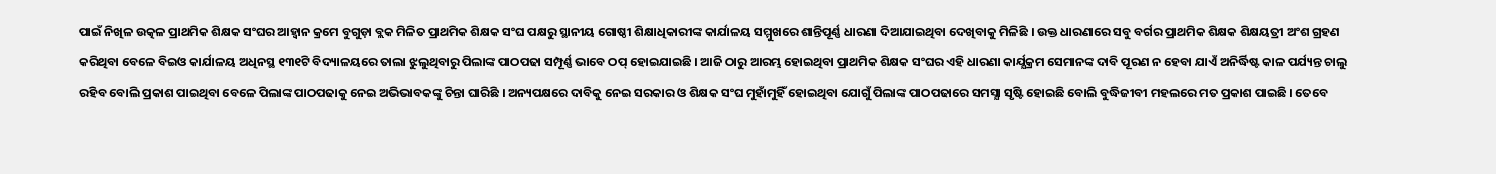ପାଇଁ ନିଖିଳ ଉତ୍କଳ ପ୍ରାଥମିକ ଶିକ୍ଷକ ସଂଘର ଆହ୍ବାନ କ୍ରମେ ବୁଗୁଡ଼ା ବ୍ଲକ ମିଳିତ ପ୍ରାଥମିକ ଶିକ୍ଷକ ସଂଘ ପକ୍ଷରୁ ସ୍ଥାନୀୟ ଗୋଷ୍ଠୀ ଶିକ୍ଷାଧିକାରୀଙ୍କ କାର୍ଯାଳୟ ସମ୍ମୁଖରେ ଶାନ୍ତିପୂର୍ଣ୍ଣ ଧାରଣା ଦିଆଯାଇଥିବା ଦେଖିବାକୁ ମିଳିଛି । ଉକ୍ତ ଧାରଣାରେ ସବୁ ବର୍ଗର ପ୍ରାଥମିକ ଶିକ୍ଷକ ଶିକ୍ଷୟତ୍ରୀ ଅଂଶ ଗ୍ରହଣ କରିଥିବା ବେଳେ ବିଇଓ କାର୍ଯାଳୟ ଅଧିନସ୍ଥ ୧୩୧ଟି ବିଦ୍ୟାଳୟରେ ତାଲା ଝୁଲୁଥିବାରୁ ପିଲାଙ୍କ ପାଠପଢା ସମ୍ପୂର୍ଣ୍ଣ ଭାବେ ଠପ୍ ହୋଇଯାଇଛି । ଆଜି ଠାରୁ ଆରମ୍ଭ ହୋଇଥିବା ପ୍ରାଥମିକ ଶିକ୍ଷକ ସଂଘର ଏହି ଧାରଣା କାର୍ଯ୍ଯକ୍ରମ ସେମାନଙ୍କ ଦାବି ପୂରଣ ନ ହେବା ଯାଏଁ ଅନିର୍ଦ୍ଧିଷ୍ଟ କାଳ ପର୍ଯ୍ୟନ୍ତ ଚାଲୁ ରହିବ ବୋଲି ପ୍ରକାଶ ପାଇଥିବା ବେଳେ ପିଲାଙ୍କ ପାଠପଢାକୁ ନେଇ ଅଭିଭାବକଙ୍କୁ ଚିନ୍ତା ଘାରିଛି । ଅନ୍ୟପକ୍ଷରେ ଦାବିକୁ ନେଇ ସରକାର ଓ ଶିକ୍ଷକ ସଂଘ ମୁହାଁମୁହିଁ ହୋଇଥିବା ଯୋଗୁଁ ପିଲାଙ୍କ ପାଠପଢାରେ ସମସ୍ଯା ସୃଷ୍ଟି ହୋଇଛି ବୋଲି ବୁଦ୍ଧିଜୀବୀ ମହଲରେ ମତ ପ୍ରକାଶ ପାଇଛି । ତେବେ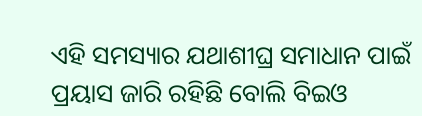ଏହି ସମସ୍ୟାର ଯଥାଶୀଘ୍ର ସମାଧାନ ପାଇଁ ପ୍ରୟାସ ଜାରି ରହିଛି ବୋଲି ବିଇଓ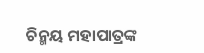ଚିନ୍ମୟ ମହାପାତ୍ରଙ୍କ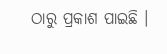ଠାରୁ ପ୍ରକାଶ ପାଇଛି ।